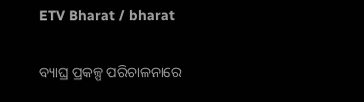ETV Bharat / bharat

ବ୍ୟାଘ୍ର ପ୍ରକଳ୍ପ ପରିଚାଳନାରେ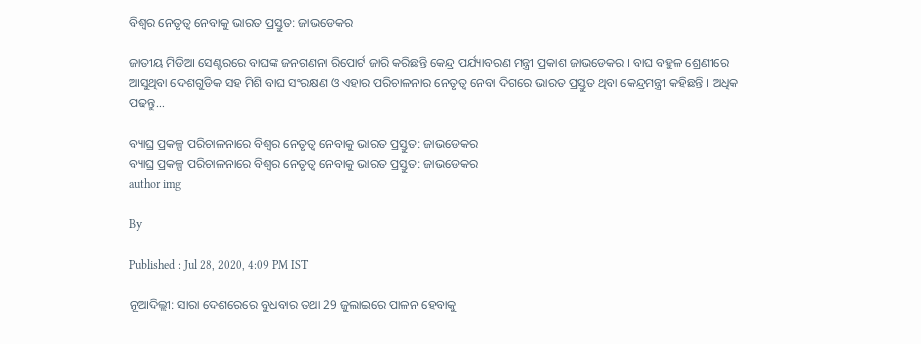ବିଶ୍ବର ନେତୃତ୍ବ ନେବାକୁ ଭାରତ ପ୍ରସ୍ତୁତ: ଜାଭଡେକର

ଜାତୀୟ ମିଡିଆ ସେଣ୍ଟରରେ ବାଘଙ୍କ ଜନଗଣନା ରିପୋର୍ଟ ଜାରି କରିଛନ୍ତି କେନ୍ଦ୍ର ପର୍ଯ୍ୟାବରଣ ମନ୍ତ୍ରୀ ପ୍ରକାଶ ଜାଭଡେକର । ବାଘ ବହୁଳ ଶ୍ରେଣୀରେ ଆସୁଥିବା ଦେଶଗୁଡିକ ସହ ମିଶି ବାଘ ସଂରକ୍ଷଣ ଓ ଏହାର ପରିଚାଳନାର ନେତୃତ୍ବ ନେବା ଦିଗରେ ଭାରତ ପ୍ରସ୍ତୁତ ଥିବା କେନ୍ଦ୍ରମନ୍ତ୍ରୀ କହିଛନ୍ତି । ଅଧିକ ପଢନ୍ତୁ...

ବ୍ୟାଘ୍ର ପ୍ରକଳ୍ପ ପରିଚାଳନାରେ ବିଶ୍ବର ନେତୃତ୍ବ ନେବାକୁ ଭାରତ ପ୍ରସ୍ତୁତ: ଜାଭଡେକର
ବ୍ୟାଘ୍ର ପ୍ରକଳ୍ପ ପରିଚାଳନାରେ ବିଶ୍ବର ନେତୃତ୍ବ ନେବାକୁ ଭାରତ ପ୍ରସ୍ତୁତ: ଜାଭଡେକର
author img

By

Published : Jul 28, 2020, 4:09 PM IST

ନୂଆଦିଲ୍ଲୀ: ସାରା ଦେଶରେରେ ବୁଧବାର ତଥା 29 ଜୁଲାଇରେ ପାଳନ ହେବାକୁ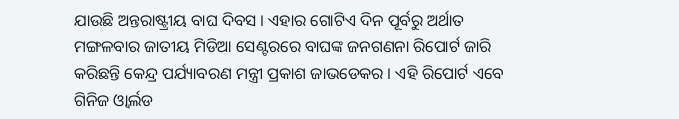ଯାଉଛି ଅନ୍ତରାଷ୍ଟ୍ରୀୟ ବାଘ ଦିବସ । ଏହାର ଗୋଟିଏ ଦିନ ପୂର୍ବରୁ ଅର୍ଥାତ ମଙ୍ଗଳବାର ଜାତୀୟ ମିଡିଆ ସେଣ୍ଟରରେ ବାଘଙ୍କ ଜନଗଣନା ରିପୋର୍ଟ ଜାରି କରିଛନ୍ତି କେନ୍ଦ୍ର ପର୍ଯ୍ୟାବରଣ ମନ୍ତ୍ରୀ ପ୍ରକାଶ ଜାଭଡେକର । ଏହି ରିପୋର୍ଟ ଏବେ ଗିନିଜ ଓ୍ବାର୍ଲଡ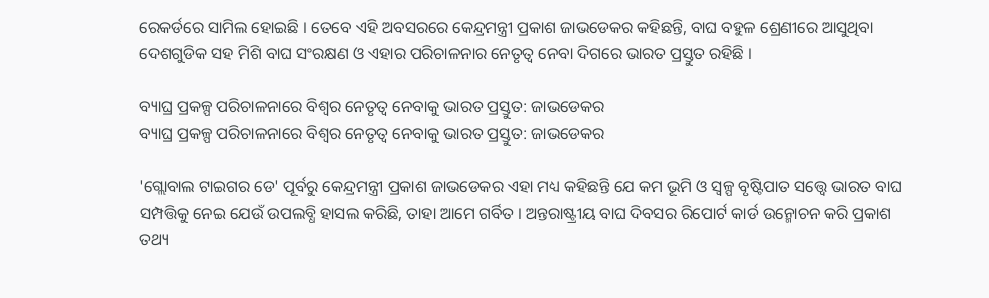ରେକର୍ଡରେ ସାମିଲ ହୋଇଛି । ତେବେ ଏହି ଅବସରରେ କେନ୍ଦ୍ରମନ୍ତ୍ରୀ ପ୍ରକାଶ ଜାଭଡେକର କହିଛନ୍ତି, ବାଘ ବହୁଳ ଶ୍ରେଣୀରେ ଆସୁଥିବା ଦେଶଗୁଡିକ ସହ ମିଶି ବାଘ ସଂରକ୍ଷଣ ଓ ଏହାର ପରିଚାଳନାର ନେତୃତ୍ବ ନେବା ଦିଗରେ ଭାରତ ପ୍ରସ୍ତୁତ ରହିଛି ।

ବ୍ୟାଘ୍ର ପ୍ରକଳ୍ପ ପରିଚାଳନାରେ ବିଶ୍ବର ନେତୃତ୍ବ ନେବାକୁ ଭାରତ ପ୍ରସ୍ତୁତ: ଜାଭଡେକର
ବ୍ୟାଘ୍ର ପ୍ରକଳ୍ପ ପରିଚାଳନାରେ ବିଶ୍ବର ନେତୃତ୍ବ ନେବାକୁ ଭାରତ ପ୍ରସ୍ତୁତ: ଜାଭଡେକର

'ଗ୍ଲୋବାଲ ଟାଇଗର ଡେ' ପୂର୍ବରୁ କେନ୍ଦ୍ରମନ୍ତ୍ରୀ ପ୍ରକାଶ ଜାଭଡେକର ଏହା ମଧ୍ୟ କହିଛନ୍ତି ଯେ କମ ଭୂମି ଓ ସ୍ବଳ୍ପ ବୃଷ୍ଟିପାତ ସତ୍ତ୍ବେ ଭାରତ ବାଘ ସମ୍ପତ୍ତିକୁ ନେଇ ଯେଉଁ ଉପଲବ୍ଧି ହାସଲ କରିଛି, ତାହା ଆମେ ଗର୍ବିତ । ଅନ୍ତରାଷ୍ଟ୍ରୀୟ ବାଘ ଦିବସର ରିପୋର୍ଟ କାର୍ଡ ଉନ୍ମୋଚନ କରି ପ୍ରକାଶ ତଥ୍ୟ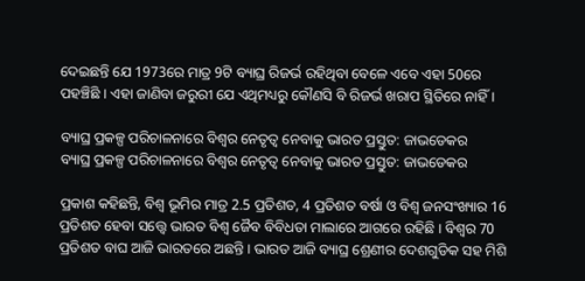ଦେଇଛନ୍ତି ଯେ 1973ରେ ମାତ୍ର 9ଟି ବ୍ୟାଘ୍ର ରିଜର୍ଭ ରହିଥିବା ବେଳେ ଏବେ ଏହା 50ରେ ପହଞ୍ଚିଛି । ଏହା ଜାଣିବା ଜରୁରୀ ଯେ ଏଥିମଧ୍ୟରୁ କୌଣସି ବି ରିଜର୍ଭ ଖରାପ ସ୍ଥିତିରେ ନାହିଁ ।

ବ୍ୟାଘ୍ର ପ୍ରକଳ୍ପ ପରିଚାଳନାରେ ବିଶ୍ବର ନେତୃତ୍ବ ନେବାକୁ ଭାରତ ପ୍ରସ୍ତୁତ: ଜାଭଡେକର
ବ୍ୟାଘ୍ର ପ୍ରକଳ୍ପ ପରିଚାଳନାରେ ବିଶ୍ବର ନେତୃତ୍ବ ନେବାକୁ ଭାରତ ପ୍ରସ୍ତୁତ: ଜାଭଡେକର

ପ୍ରକାଶ କହିଛନ୍ତି, ବିଶ୍ବ ଭୂମିର ମାତ୍ର 2.5 ପ୍ରତିଶତ, 4 ପ୍ରତିଶତ ବର୍ଷା ଓ ବିଶ୍ବ ଜନସଂଖ୍ୟାର 16 ପ୍ରତିଶତ ହେବା ସତ୍ତ୍ବେ ଭାରତ ବିଶ୍ବ ଜୈବ ବିବିଧତା ମାଲାରେ ଆଗରେ ରହିଛି । ବିଶ୍ବର 70 ପ୍ରତିଶତ ବାଘ ଆଜି ଭାରତରେ ଅଛନ୍ତି । ଭାରତ ଆଜି ବ୍ୟାଘ୍ର ଶ୍ରେଣୀର ଦେଶଗୁଡିକ ସହ ମିଶି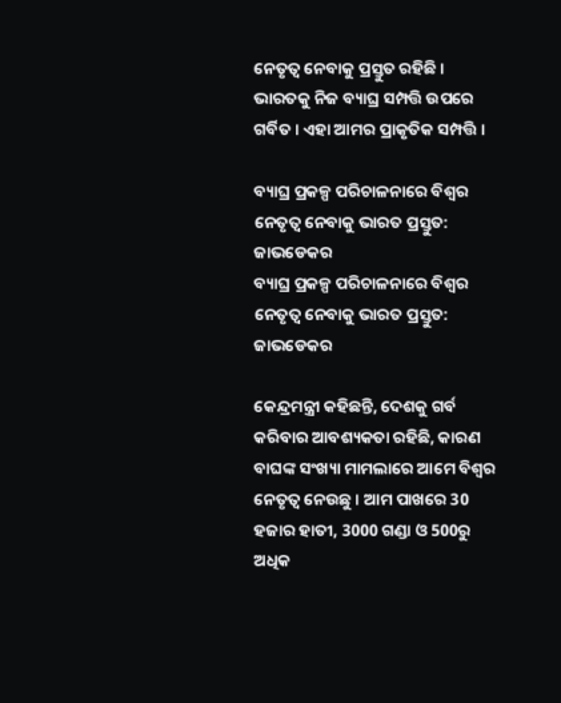ନେତୃତ୍ବ ନେବାକୁ ପ୍ରସ୍ତୁତ ରହିଛି । ଭାରତକୁ ନିଜ ବ୍ୟାଘ୍ର ସମ୍ପତ୍ତି ଉପରେ ଗର୍ବିତ । ଏହା ଆମର ପ୍ରାକୃତିକ ସମ୍ପତ୍ତି ।

ବ୍ୟାଘ୍ର ପ୍ରକଳ୍ପ ପରିଚାଳନାରେ ବିଶ୍ବର ନେତୃତ୍ବ ନେବାକୁ ଭାରତ ପ୍ରସ୍ତୁତ: ଜାଭଡେକର
ବ୍ୟାଘ୍ର ପ୍ରକଳ୍ପ ପରିଚାଳନାରେ ବିଶ୍ବର ନେତୃତ୍ବ ନେବାକୁ ଭାରତ ପ୍ରସ୍ତୁତ: ଜାଭଡେକର

କେନ୍ଦ୍ରମନ୍ତ୍ରୀ କହିଛନ୍ତି, ଦେଶକୁ ଗର୍ବ କରିବାର ଆବଶ୍ୟକତା ରହିଛି, କାରଣ ବାଘଙ୍କ ସଂଖ୍ୟା ମାମଲାରେ ଆମେ ବିଶ୍ବର ନେତୃତ୍ବ ନେଉଛୁ । ଆମ ପାଖରେ 30 ହଜାର ହାତୀ, 3000 ଗଣ୍ଡା ଓ 500ରୁ ଅଧିକ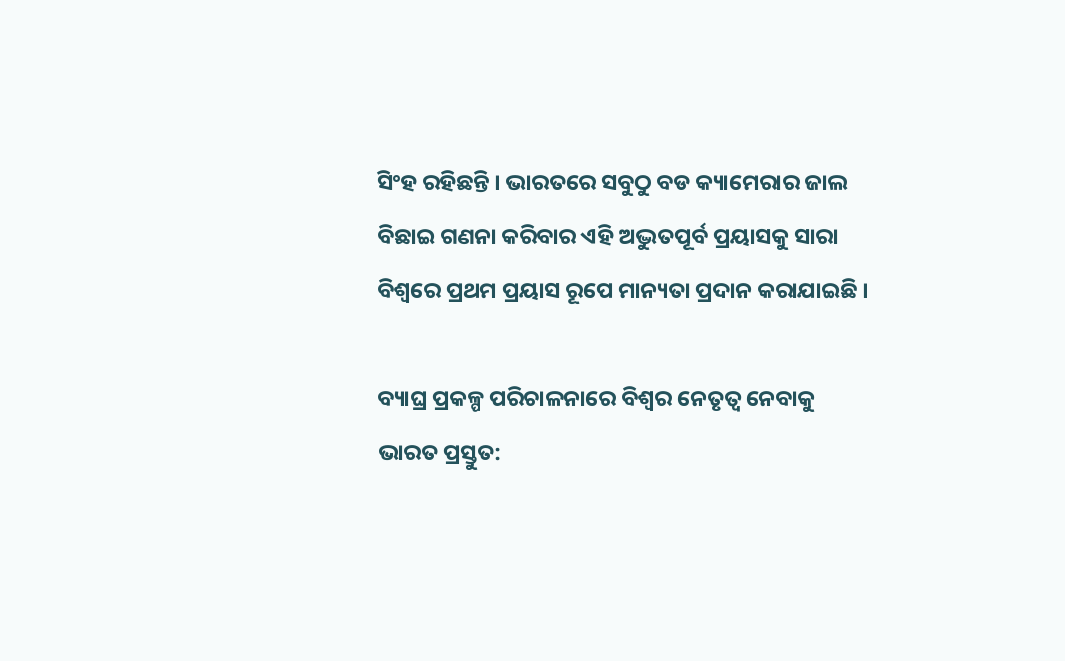ସିଂହ ରହିଛନ୍ତି । ଭାରତରେ ସବୁଠୁ ବଡ କ୍ୟାମେରାର ଜାଲ ବିଛାଇ ଗଣନା କରିବାର ଏହି ଅଦ୍ଭୁତପୂର୍ବ ପ୍ରୟାସକୁ ସାରା ବିଶ୍ବରେ ପ୍ରଥମ ପ୍ରୟାସ ରୂପେ ମାନ୍ୟତା ପ୍ରଦାନ କରାଯାଇଛି ।

ବ୍ୟାଘ୍ର ପ୍ରକଳ୍ପ ପରିଚାଳନାରେ ବିଶ୍ବର ନେତୃତ୍ବ ନେବାକୁ ଭାରତ ପ୍ରସ୍ତୁତ: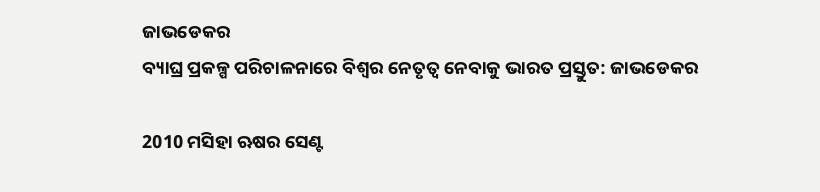ଜାଭଡେକର
ବ୍ୟାଘ୍ର ପ୍ରକଳ୍ପ ପରିଚାଳନାରେ ବିଶ୍ବର ନେତୃତ୍ବ ନେବାକୁ ଭାରତ ପ୍ରସ୍ତୁତ: ଜାଭଡେକର

2010 ମସିହା ଋଷର ସେଣ୍ଟ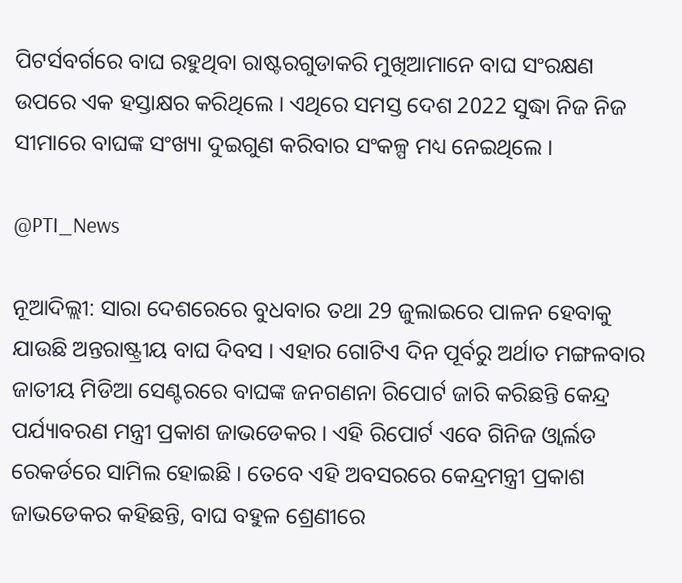ପିଟର୍ସବର୍ଗରେ ବାଘ ରହୁଥିବା ରାଷ୍ଟରଗୁଡାକରି ମୁଖିଆମାନେ ବାଘ ସଂରକ୍ଷଣ ଉପରେ ଏକ ହସ୍ତାକ୍ଷର କରିଥିଲେ । ଏଥିରେ ସମସ୍ତ ଦେଶ 2022 ସୁଦ୍ଧା ନିଜ ନିଜ ସୀମାରେ ବାଘଙ୍କ ସଂଖ୍ୟା ଦୁଇଗୁଣ କରିବାର ସଂକଳ୍ପ ମଧ୍ୟ ନେଇଥିଲେ ।

@PTI_News

ନୂଆଦିଲ୍ଲୀ: ସାରା ଦେଶରେରେ ବୁଧବାର ତଥା 29 ଜୁଲାଇରେ ପାଳନ ହେବାକୁ ଯାଉଛି ଅନ୍ତରାଷ୍ଟ୍ରୀୟ ବାଘ ଦିବସ । ଏହାର ଗୋଟିଏ ଦିନ ପୂର୍ବରୁ ଅର୍ଥାତ ମଙ୍ଗଳବାର ଜାତୀୟ ମିଡିଆ ସେଣ୍ଟରରେ ବାଘଙ୍କ ଜନଗଣନା ରିପୋର୍ଟ ଜାରି କରିଛନ୍ତି କେନ୍ଦ୍ର ପର୍ଯ୍ୟାବରଣ ମନ୍ତ୍ରୀ ପ୍ରକାଶ ଜାଭଡେକର । ଏହି ରିପୋର୍ଟ ଏବେ ଗିନିଜ ଓ୍ବାର୍ଲଡ ରେକର୍ଡରେ ସାମିଲ ହୋଇଛି । ତେବେ ଏହି ଅବସରରେ କେନ୍ଦ୍ରମନ୍ତ୍ରୀ ପ୍ରକାଶ ଜାଭଡେକର କହିଛନ୍ତି, ବାଘ ବହୁଳ ଶ୍ରେଣୀରେ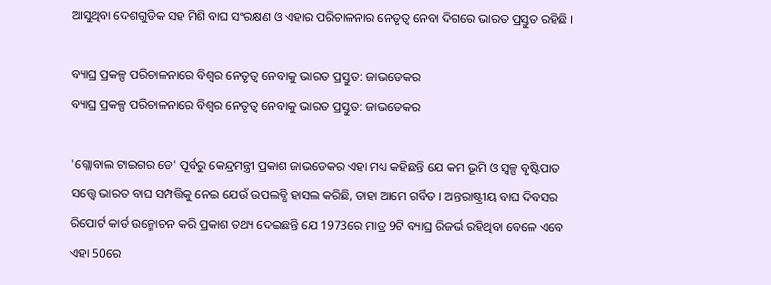ଆସୁଥିବା ଦେଶଗୁଡିକ ସହ ମିଶି ବାଘ ସଂରକ୍ଷଣ ଓ ଏହାର ପରିଚାଳନାର ନେତୃତ୍ବ ନେବା ଦିଗରେ ଭାରତ ପ୍ରସ୍ତୁତ ରହିଛି ।

ବ୍ୟାଘ୍ର ପ୍ରକଳ୍ପ ପରିଚାଳନାରେ ବିଶ୍ବର ନେତୃତ୍ବ ନେବାକୁ ଭାରତ ପ୍ରସ୍ତୁତ: ଜାଭଡେକର
ବ୍ୟାଘ୍ର ପ୍ରକଳ୍ପ ପରିଚାଳନାରେ ବିଶ୍ବର ନେତୃତ୍ବ ନେବାକୁ ଭାରତ ପ୍ରସ୍ତୁତ: ଜାଭଡେକର

'ଗ୍ଲୋବାଲ ଟାଇଗର ଡେ' ପୂର୍ବରୁ କେନ୍ଦ୍ରମନ୍ତ୍ରୀ ପ୍ରକାଶ ଜାଭଡେକର ଏହା ମଧ୍ୟ କହିଛନ୍ତି ଯେ କମ ଭୂମି ଓ ସ୍ବଳ୍ପ ବୃଷ୍ଟିପାତ ସତ୍ତ୍ବେ ଭାରତ ବାଘ ସମ୍ପତ୍ତିକୁ ନେଇ ଯେଉଁ ଉପଲବ୍ଧି ହାସଲ କରିଛି, ତାହା ଆମେ ଗର୍ବିତ । ଅନ୍ତରାଷ୍ଟ୍ରୀୟ ବାଘ ଦିବସର ରିପୋର୍ଟ କାର୍ଡ ଉନ୍ମୋଚନ କରି ପ୍ରକାଶ ତଥ୍ୟ ଦେଇଛନ୍ତି ଯେ 1973ରେ ମାତ୍ର 9ଟି ବ୍ୟାଘ୍ର ରିଜର୍ଭ ରହିଥିବା ବେଳେ ଏବେ ଏହା 50ରେ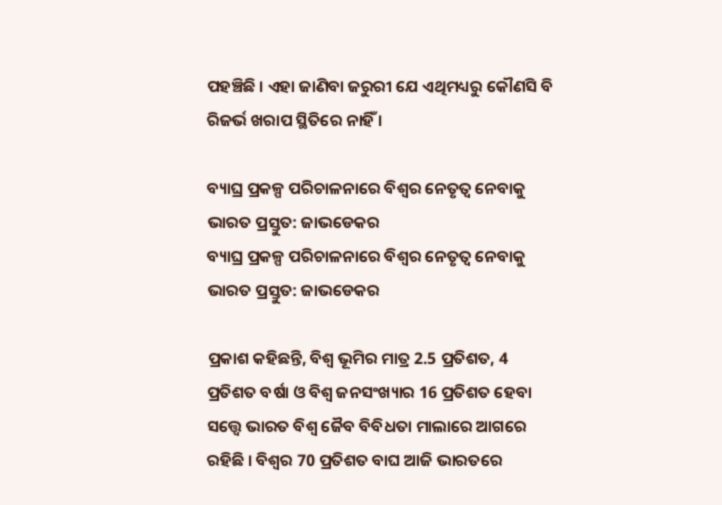ପହଞ୍ଚିଛି । ଏହା ଜାଣିବା ଜରୁରୀ ଯେ ଏଥିମଧ୍ୟରୁ କୌଣସି ବି ରିଜର୍ଭ ଖରାପ ସ୍ଥିତିରେ ନାହିଁ ।

ବ୍ୟାଘ୍ର ପ୍ରକଳ୍ପ ପରିଚାଳନାରେ ବିଶ୍ବର ନେତୃତ୍ବ ନେବାକୁ ଭାରତ ପ୍ରସ୍ତୁତ: ଜାଭଡେକର
ବ୍ୟାଘ୍ର ପ୍ରକଳ୍ପ ପରିଚାଳନାରେ ବିଶ୍ବର ନେତୃତ୍ବ ନେବାକୁ ଭାରତ ପ୍ରସ୍ତୁତ: ଜାଭଡେକର

ପ୍ରକାଶ କହିଛନ୍ତି, ବିଶ୍ବ ଭୂମିର ମାତ୍ର 2.5 ପ୍ରତିଶତ, 4 ପ୍ରତିଶତ ବର୍ଷା ଓ ବିଶ୍ବ ଜନସଂଖ୍ୟାର 16 ପ୍ରତିଶତ ହେବା ସତ୍ତ୍ବେ ଭାରତ ବିଶ୍ବ ଜୈବ ବିବିଧତା ମାଲାରେ ଆଗରେ ରହିଛି । ବିଶ୍ବର 70 ପ୍ରତିଶତ ବାଘ ଆଜି ଭାରତରେ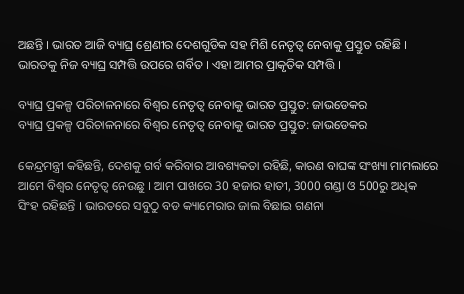ଅଛନ୍ତି । ଭାରତ ଆଜି ବ୍ୟାଘ୍ର ଶ୍ରେଣୀର ଦେଶଗୁଡିକ ସହ ମିଶି ନେତୃତ୍ବ ନେବାକୁ ପ୍ରସ୍ତୁତ ରହିଛି । ଭାରତକୁ ନିଜ ବ୍ୟାଘ୍ର ସମ୍ପତ୍ତି ଉପରେ ଗର୍ବିତ । ଏହା ଆମର ପ୍ରାକୃତିକ ସମ୍ପତ୍ତି ।

ବ୍ୟାଘ୍ର ପ୍ରକଳ୍ପ ପରିଚାଳନାରେ ବିଶ୍ବର ନେତୃତ୍ବ ନେବାକୁ ଭାରତ ପ୍ରସ୍ତୁତ: ଜାଭଡେକର
ବ୍ୟାଘ୍ର ପ୍ରକଳ୍ପ ପରିଚାଳନାରେ ବିଶ୍ବର ନେତୃତ୍ବ ନେବାକୁ ଭାରତ ପ୍ରସ୍ତୁତ: ଜାଭଡେକର

କେନ୍ଦ୍ରମନ୍ତ୍ରୀ କହିଛନ୍ତି, ଦେଶକୁ ଗର୍ବ କରିବାର ଆବଶ୍ୟକତା ରହିଛି, କାରଣ ବାଘଙ୍କ ସଂଖ୍ୟା ମାମଲାରେ ଆମେ ବିଶ୍ବର ନେତୃତ୍ବ ନେଉଛୁ । ଆମ ପାଖରେ 30 ହଜାର ହାତୀ, 3000 ଗଣ୍ଡା ଓ 500ରୁ ଅଧିକ ସିଂହ ରହିଛନ୍ତି । ଭାରତରେ ସବୁଠୁ ବଡ କ୍ୟାମେରାର ଜାଲ ବିଛାଇ ଗଣନା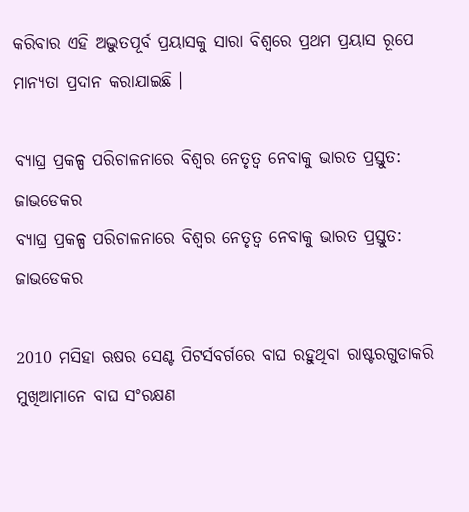କରିବାର ଏହି ଅଦ୍ଭୁତପୂର୍ବ ପ୍ରୟାସକୁ ସାରା ବିଶ୍ବରେ ପ୍ରଥମ ପ୍ରୟାସ ରୂପେ ମାନ୍ୟତା ପ୍ରଦାନ କରାଯାଇଛି ।

ବ୍ୟାଘ୍ର ପ୍ରକଳ୍ପ ପରିଚାଳନାରେ ବିଶ୍ବର ନେତୃତ୍ବ ନେବାକୁ ଭାରତ ପ୍ରସ୍ତୁତ: ଜାଭଡେକର
ବ୍ୟାଘ୍ର ପ୍ରକଳ୍ପ ପରିଚାଳନାରେ ବିଶ୍ବର ନେତୃତ୍ବ ନେବାକୁ ଭାରତ ପ୍ରସ୍ତୁତ: ଜାଭଡେକର

2010 ମସିହା ଋଷର ସେଣ୍ଟ ପିଟର୍ସବର୍ଗରେ ବାଘ ରହୁଥିବା ରାଷ୍ଟରଗୁଡାକରି ମୁଖିଆମାନେ ବାଘ ସଂରକ୍ଷଣ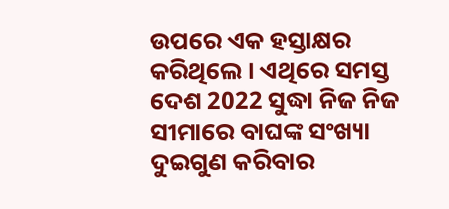ଉପରେ ଏକ ହସ୍ତାକ୍ଷର କରିଥିଲେ । ଏଥିରେ ସମସ୍ତ ଦେଶ 2022 ସୁଦ୍ଧା ନିଜ ନିଜ ସୀମାରେ ବାଘଙ୍କ ସଂଖ୍ୟା ଦୁଇଗୁଣ କରିବାର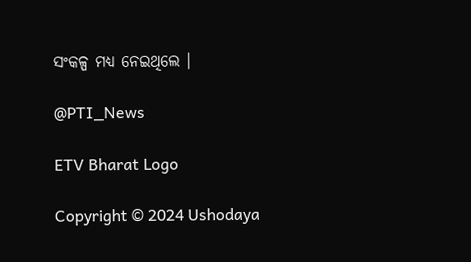ସଂକଳ୍ପ ମଧ୍ୟ ନେଇଥିଲେ ।

@PTI_News

ETV Bharat Logo

Copyright © 2024 Ushodaya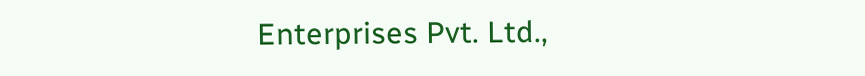Enterprises Pvt. Ltd.,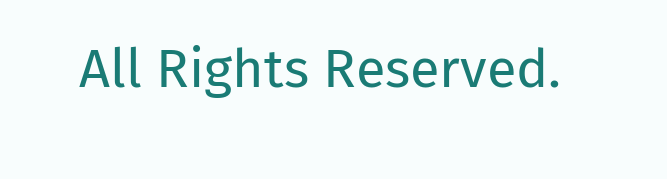All Rights Reserved.